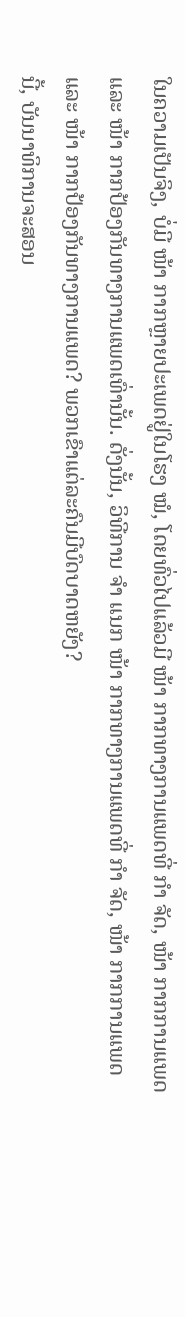ໃນຄວາມເປັນຈິງ, ບໍ່ມີ ໜ້າ ກາກຫຼາຍປະເພດຢູ່ໃນໂຮງ ໝໍ, ໂດຍທົ່ວໄປແລ້ວມີ ໜ້າ ກາກທາງການແພດທີ່ ກຳ ຈັດ, ໜ້າ ກາກການແພດແລະ ໜ້າ ກາກປ້ອງກັນທາງການແພດເທົ່ານັ້ນ. ດັ່ງນັ້ນ, ວິທີການ ຈຳ ແນກ ໜ້າ ກາກທາງການແພດທີ່ ກຳ ຈັດ, ໜ້າ ກາກການແພດແລະ ໜ້າ ກາກປ້ອງກັນທາງການແພດ? ພວກເຂົາແຕ່ລະຄົນມີບົດບາດຫຍັງ?
ນີ້, ບັນນາທິການຈະສອນ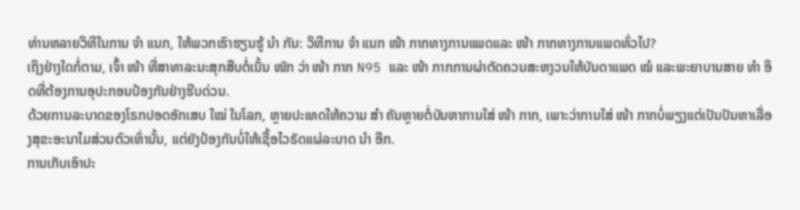ທ່ານຫລາຍວິທີໃນການ ຈຳ ແນກ, ໃຫ້ພວກເຮົາຮຽນຮູ້ ນຳ ກັນ: ວິທີການ ຈຳ ແນກ ໜ້າ ກາກທາງການແພດແລະ ໜ້າ ກາກທາງການແພດທົ່ວໄປ?
ເຖິງຢ່າງໃດກໍ່ຕາມ, ເຈົ້າ ໜ້າ ທີ່ສາທາລະນະສຸກສືບຕໍ່ເນັ້ນ ໜັກ ວ່າ ໜ້າ ກາກ N95 ແລະ ໜ້າ ກາກການຜ່າຕັດຄວນສະຫງວນໃຫ້ບັນດາແພດ ໝໍ ແລະພະຍາບານສາຍ ທຳ ອິດທີ່ຕ້ອງການອຸປະກອນປ້ອງກັນຢ່າງຮີບດ່ວນ.
ດ້ວຍການລະບາດຂອງໂຣກປອດອັກເສບ ໃໝ່ ໃນໂລກ, ຫຼາຍປະເທດໃຫ້ຄວາມ ສຳ ຄັນຫຼາຍຕໍ່ບັນຫາການໃສ່ ໜ້າ ກາກ, ເພາະວ່າການໃສ່ ໜ້າ ກາກບໍ່ພຽງແຕ່ເປັນປັນຫາເລື່ອງສຸຂະອະນາໄມສ່ວນຕົວເທົ່ານັ້ນ, ແຕ່ຍັງປ້ອງກັນບໍ່ໃຫ້ເຊື້ອໄວຣັດແຜ່ລະບາດ ນຳ ອີກ.
ການເກັບເອົາປະ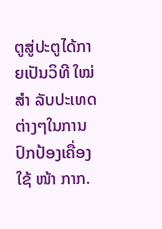ຕູສູ່ປະຕູໄດ້ກາຍເປັນວິທີ ໃໝ່ ສຳ ລັບປະເທດຕ່າງໆໃນການປົກປ້ອງເຄື່ອງໃຊ້ ໜ້າ ກາກ.